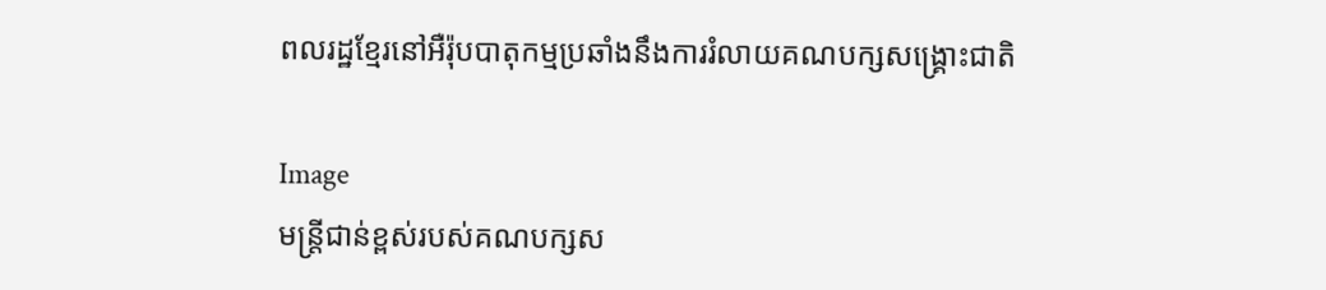ពលរដ្ឋខ្មែរនៅអឺរ៉ុបបាតុកម្មប្រឆាំងនឹងការរំលាយគណបក្សសង្រ្គោះជាតិ

Image
មន្រ្តីជាន់ខ្ពស់របស់គណបក្សស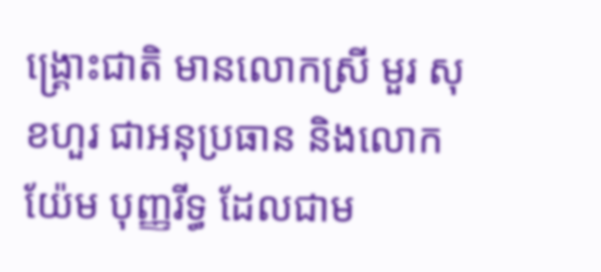ង្រ្គោះជាតិ មានលោកស្រី មួរ សុខហួរ ជាអនុប្រធាន និងលោក យ៉ែម បុញ្ញរីទ្ធ ដែលជាម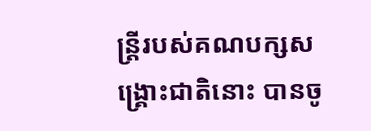ន្រ្តីរបស់គណបក្សសង្រ្គោះជាតិនោះ បានចូ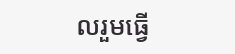លរួមធ្វើ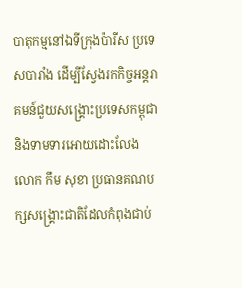បាតុកម្មនៅឯទីក្រុងប៉ារីស ប្រទេសបារាំង ដើម្បីស្វែងរកកិច្ចអន្តរាគមន៍ជួយសង្រ្គោះប្រទេសកម្ពុជា និងទាមទារអោយដោះលែង លោក កឹម សុខា ប្រធានគណបក្សសង្រ្គោះជាតិដែលកំពុងជាប់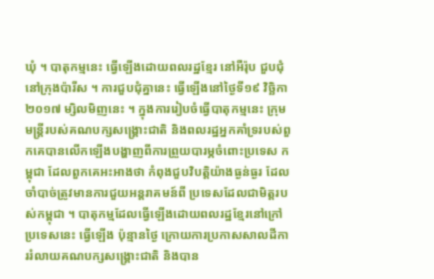ឃុំ ។ បាតុកម្មនេះ ធ្វើឡើងដោយពលរដ្ឋខ្មែរ នៅអឺរ៉ុប ជួបជុំនៅក្រុងប៉ារីស ។ ការជួបជុំគ្នានេះ ធ្វើឡើងនៅថ្ងៃទី១៩ វិច្ឆិកា ២០១៧ ម្សិលមិញនេះ ។ ក្នុងការរៀបចំធ្វើបាតុកម្មនេះ ក្រុមមន្រ្តីរបស់គណបក្សសង្រ្គោះជាតិ និងពលរដ្ឋអ្នកគាំទ្ររបស់ពួកគេបានលើកឡើងបង្ហាញពីការព្រួយបារម្ភចំពោះប្រទេស កម្ពុជា ដែលពួកគេអះអាងថា កំពុងជួបវិបត្តិយ៉ាងធ្ងន់ធ្ងរ ដែលចាំបាច់ត្រូវមានការជួយអន្តរាគមន៍ពី ប្រទេសដែលជាមិត្តរបស់កម្ពុជា ។ បាតុកម្មដែលធ្វើឡើងដោយពលរដ្ឋខ្មែរនៅក្រៅប្រទេសនេះ ធ្វើឡើង ប៉ុន្មានថ្ងៃ ក្រោយការប្រកាសសាលដីការរំលាយគណបក្សសង្រ្គោះជាតិ និងបាន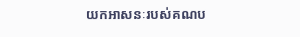យកអាសនៈរបស់គណប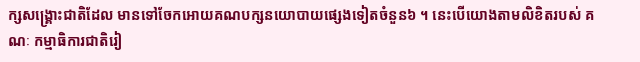ក្សសង្រ្គោះជាតិដែល មានទៅចែកអោយគណបក្សនយោបាយផ្សេងទៀតចំនួន៦ ។ នេះបើយោងតាមលិខិតរបស់ គណៈ កម្មាធិការជាតិរៀ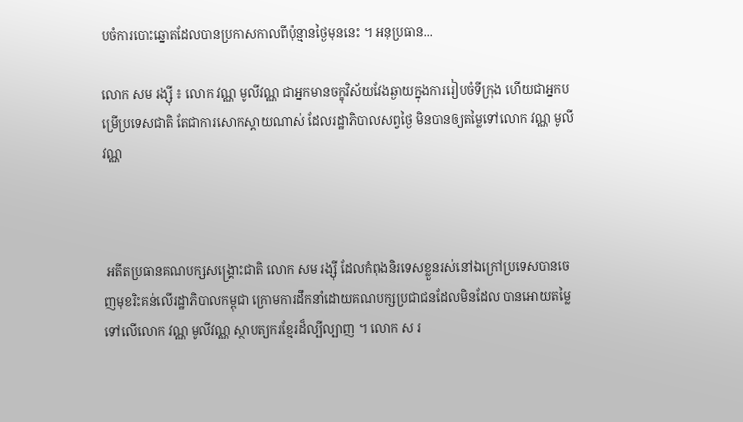បចំការបោះឆ្នោតដែលបានប្រកាសកាលពីប៉ុន្មានថ្ងៃមុននេះ ។ អនុប្រធាន...

លោក សម រង្ស៊ី ៖ លោក វណ្ណ មូលីវណ្ណ ជាអ្នកមានចក្ខុវិស័យវែងឆ្ងាយក្នុងការរៀបចំទីក្រុង ហើយជាអ្នកបម្រើប្រទេសជាតិ តែជាការសោកស្តាយណាស់ ដែលរដ្ឋាភិបាលសព្វថ្ងៃ មិនបានឲ្យតម្លៃទៅលោក វណ្ណ មូលីវណ្ណ



 អតីតប្រធានគណបក្សសង្រ្គោះជាតិ លោក សម រង្ស៊ី ដែលកំពុងនិរទេសខ្លួនរស់នៅឯក្រៅប្រទេសបានចេញមុខរិះគន់លើរដ្ឋាភិបាលកម្ពុជា ក្រោមការដឹកនាំដោយគណបក្សប្រជាជនដែលមិនដែល បានអោយតម្លៃទៅលើលោក វណ្ណ មូលីវណ្ណ ស្ថាបត្យករខ្មែរដ៏ល្បីល្បាញ ។ លោក ស រ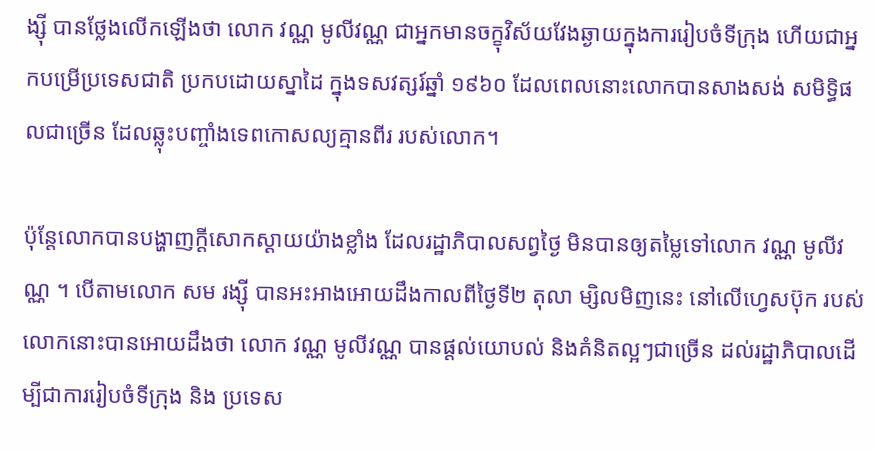ង្ស៊ី បានថ្លែងលើកឡើងថា លោក វណ្ណ មូលីវណ្ណ ជាអ្នកមានចក្ខុវិស័យវែងឆ្ងាយក្នុងការរៀបចំទីក្រុង ហើយជាអ្នកបម្រើប្រទេសជាតិ ប្រកបដោយស្នាដៃ ក្នុងទសវត្សរ៍ឆ្នាំ ១៩៦០ ដែលពេលនោះលោកបានសាងសង់ សមិទ្ធិផលជាច្រើន ដែលឆ្លុះបញ្ចាំងទេពកោសល្យគ្មានពីរ របស់លោក។

ប៉ុន្តែលោកបានបង្ហាញក្ដីសោកស្ដាយយ៉ាងខ្លាំង ដែលរដ្ឋាភិបាលសព្វថ្ងៃ មិនបានឲ្យតម្លៃទៅលោក វណ្ណ មូលីវណ្ណ ។ បើតាមលោក សម រង្ស៊ី បានអះអាងអោយដឹងកាលពីថ្ងៃទី២ តុលា ម្សិលមិញនេះ នៅលើហ្វេសប៊ុក របស់លោកនោះបានអោយដឹងថា លោក វណ្ណ មូលីវណ្ណ បានផ្ដល់យោបល់ និងគំនិតល្អៗជាច្រើន ដល់រដ្ឋាភិបាលដើម្បីជាការរៀបចំទីក្រុង និង ប្រទេស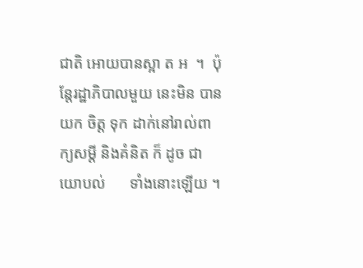ជាតិ អោយបានស្អា ត អ  ។  ប៉ុន្តែរដ្ឋាភិបាលមួយ នេះមិន បានយក ចិត្ត ទុក ដាក់នៅរាល់ពាក្យសម្ដី និងគំនិត ក៏ ដូច ជាយោបល់      ទាំងនោះឡើយ ។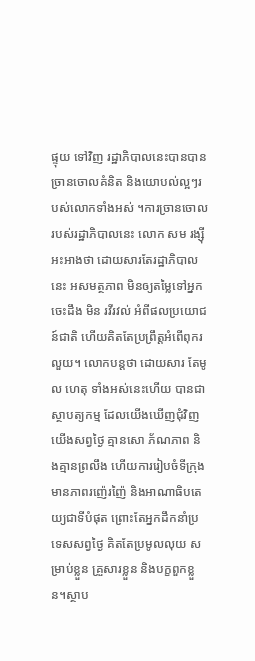ផ្ទុយ ទៅវិញ រដ្ឋាភិបាលនេះបានបានច្រានចោលគំនិត និងយោបល់ល្អៗរបស់លោកទាំងអស់ ។ការច្រានចោលរបស់រដ្ឋាភិបាលនេះ លោក សម រង្ស៊ី អះអាងថា ដោយសារតែរដ្ឋាភិបាលនេះ អសមត្ថភាព មិនឲ្យតម្លៃទៅអ្នកចេះដឹង មិន រវីរវល់ អំពីផលប្រយោជន៍ជាតិ ហើយគិតតែប្រព្រឹត្តអំពើពុករលួយ។ លោកបន្តថា ដោយសារ តែមូល ហេតុ ទាំងអស់នេះហើយ បានជាស្ថាបត្យកម្ម ដែលយើងឃើញជុំវិញយើងសព្វថ្ងៃ គ្មានសោ ភ័ណភាព និងគ្មានព្រលឹង ហើយការរៀបចំទីក្រុង មានភាពរញ៉េរញ៉ៃ និងអាណាធិបតេយ្យជាទីបំផុត ព្រោះតែអ្នកដឹកនាំប្រទេសសព្វថ្ងៃ គិតតែប្រមូលលុយ សម្រាប់ខ្លួន គ្រួសារខ្លួន និងបក្ខពួកខ្លួន។ស្ថាប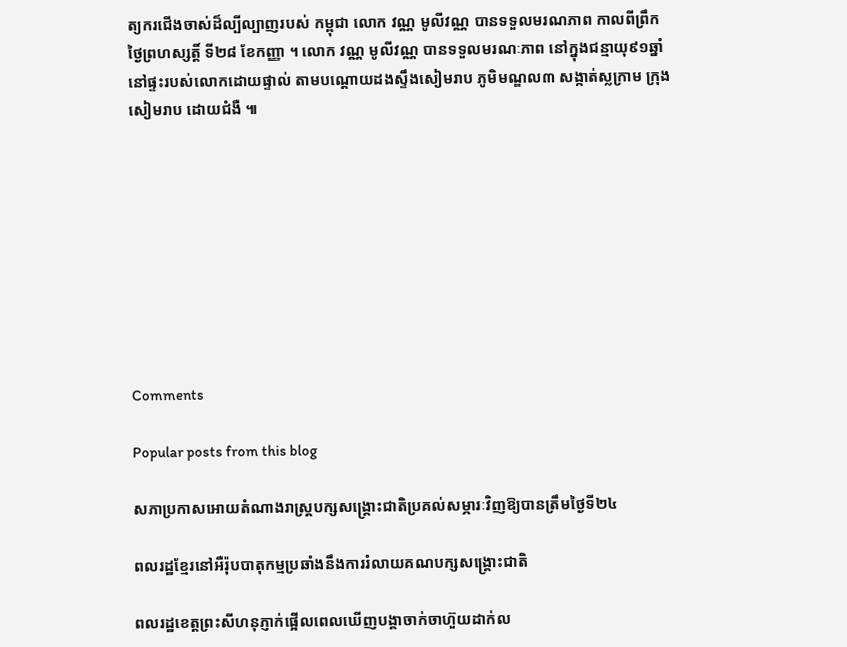ត្យករជើងចាស់ដ៏ល្បីល្បាញរបស់ កម្ពុជា លោក វណ្ណ មូលីវណ្ណ បានទទួលមរណភាព កាលពីព្រឹកថ្ងៃព្រហស្សត្តិ៍ ទី២៨ ខែកញ្ញា ។ លោក វណ្ណ មូលីវណ្ណ បានទទួលមរណៈភាព នៅក្នុងជន្មាយុ៩១ឆ្នាំ នៅផ្ទះរបស់លោកដោយផ្ទាល់ តាមបណ្ដោយដងស្ទឹងសៀមរាប ភូមិមណ្ឌល៣ សង្កាត់ស្លក្រាម ក្រុងសៀមរាប ដោយជំងឺ ៕









Comments

Popular posts from this blog

សភាប្រកាសអោយតំណាងរាស្រ្តបក្សសង្រ្គោះជាតិប្រគល់សម្ភារៈវិញឱ្យបានត្រឹមថ្ងៃទី២៤

ពលរដ្ឋខ្មែរនៅអឺរ៉ុបបាតុកម្មប្រឆាំងនឹងការរំលាយគណបក្សសង្រ្គោះជាតិ

ពលរដ្ឋខេត្តព្រះសីហនុភ្ញាក់ផ្អើលពេលឃើញបង្គាចាក់ចាហ៊ួយដាក់ល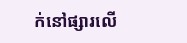ក់នៅផ្សារលើ